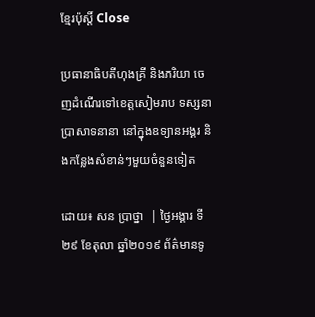ខ្មែរប៉ុស្ដិ៍ Close

ប្រធានាធិបតីហុងគ្រី និងភរិយា ចេញដំណើរទៅខេត្តសៀមរាប ទស្សនាប្រាសាទនានា នៅក្នុងឧទ្យានអង្គរ និងកន្លែងសំខាន់ៗមួយចំនួនទៀត

ដោយ៖ សន ប្រាថ្នា  | ថ្ងៃអង្គារ ទី២៩ ខែតុលា ឆ្នាំ២០១៩ ព័ត៌មានទូ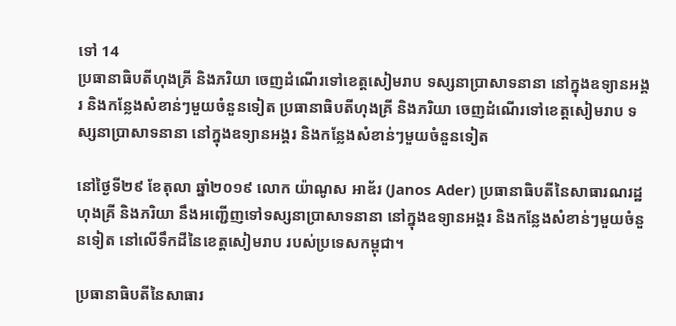ទៅ 14
ប្រធានាធិបតីហុងគ្រី និងភរិយា ចេញដំណើរទៅខេត្តសៀមរាប ទស្សនាប្រាសាទនានា នៅក្នុងឧទ្យានអង្គរ និងកន្លែងសំខាន់ៗមួយចំនួនទៀត ប្រធានាធិបតីហុងគ្រី និងភរិយា ចេញដំណើរទៅខេត្តសៀមរាប ទស្សនាប្រាសាទនានា នៅក្នុងឧទ្យានអង្គរ និងកន្លែងសំខាន់ៗមួយចំនួនទៀត

នៅថ្ងៃទី២៩ ខែតុលា ឆ្នាំ២០១៩ លោក យ៉ាណូស អាឌ័រ (Janos Ader) ប្រធានាធិបតីនៃសាធារណរដ្ឋហុងគ្រី និងភរិយា នឹងអញ្ជើញទៅទស្សនាប្រាសាទនានា នៅក្នុងឧទ្យានអង្គរ និងកន្លែងសំខាន់ៗមួយចំនួនទៀត នៅលើទឹកដីនៃខេត្តសៀមរាប របស់ប្រទេសកម្ពុជា។

ប្រធានាធិបតីនៃសាធារ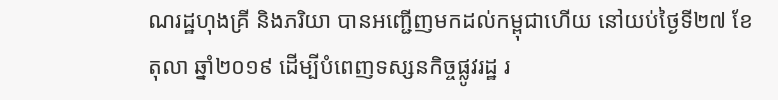ណរដ្ឋហុងគ្រី និងភរិយា បានអញ្ជើញមកដល់កម្ពុជាហើយ នៅយប់ថ្ងៃទី២៧ ខែតុលា ឆ្នាំ២០១៩ ដើម្បីបំពេញទស្សនកិច្ចផ្លូវរដ្ឋ រ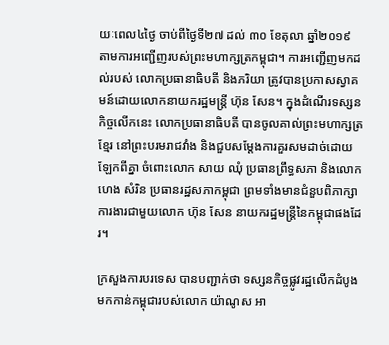យៈពេល៤ថ្ងៃ ចាប់ពីថ្ងៃទី២៧ ដល់ ៣០ ខែតុលា ឆ្នាំ២០១៩ តាមការអញ្ជើញរបស់ព្រះមហាក្សត្រកម្ពុជា។ ការអញ្ជើញមកដល់របស់ លោកប្រធានាធិបតី និងភរិយា ត្រូវបានប្រកាសស្វាគមន៍ដោយលោកនាយករដ្ឋមន្រ្តី ហ៊ុន សែន។ ក្នុងដំណើរទស្សនកិច្ចលើកនេះ លោកប្រធានាធិបតី បានចូលគាល់ព្រះមហាក្សត្រខ្មែរ នៅព្រះបរមរាជវាំង និងជួបសម្តែងការគួរសមដាច់ដោយឡែកពីគ្នា ចំពោះលោក សាយ ឈុំ ប្រធានព្រឹទ្ធសភា និងលោក ហេង សំរិន ប្រធានរដ្ឋសភាកម្ពុជា ព្រមទាំងមានជំនួបពិភាក្សាការងារជាមួយលោក ហ៊ុន សែន នាយករដ្ឋមន្ត្រីនៃកម្ពុជាផងដែរ។

ក្រសួងការបរទេស បានបញ្ជាក់ថា ទស្សនកិច្ចផ្លូវរដ្ឋលើកដំបូងមកកាន់កម្ពុជារបស់លោក យ៉ាណូស អា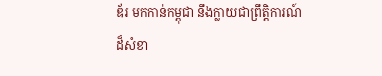ឌ័រ មកកាន់កម្ពុជា នឹងក្លាយជាព្រឹត្តិការណ៍ដ៏សំខា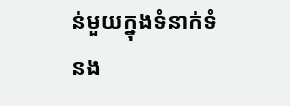ន់មួយក្នុងទំនាក់ទំនង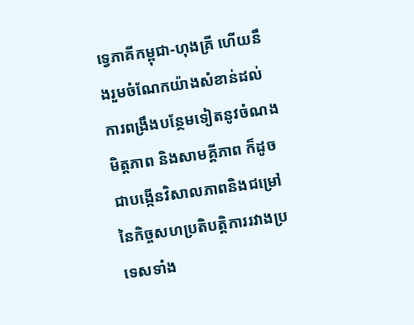ទ្វេភាគីកម្ពុជា-ហុងគ្រី ហើយនឹងរួមចំណែកយ៉ាងសំខាន់ដល់ការពង្រឹងបន្ថែមទៀតនូវចំណងមិត្តភាព និងសាមគ្គីភាព ក៏ដូចជាបង្កើនវិសាលភាពនិងជម្រៅនៃកិច្ចសហប្រតិបត្តិការរវាងប្រទេសទាំង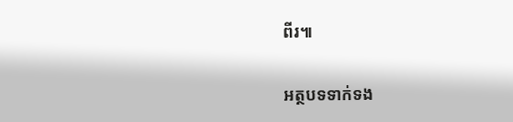ពីរ៕

អត្ថបទទាក់ទង